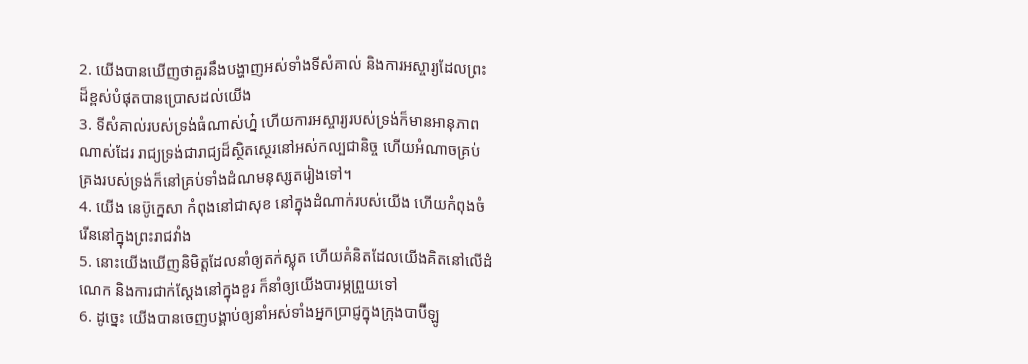2. យើងបានឃើញថាគួរនឹងបង្ហាញអស់ទាំងទីសំគាល់ និងការអស្ចារ្យដែលព្រះដ៏ខ្ពស់បំផុតបានប្រោសដល់យើង
3. ទីសំគាល់របស់ទ្រង់ធំណាស់ហ្ន៎ ហើយការអស្ចារ្យរបស់ទ្រង់ក៏មានអានុភាពណាស់ដែរ រាជ្យទ្រង់ជារាជ្យដ៏ស្ថិតស្ថេរនៅអស់កល្បជានិច្ច ហើយអំណាចគ្រប់គ្រងរបស់ទ្រង់ក៏នៅគ្រប់ទាំងដំណមនុស្សតរៀងទៅ។
4. យើង នេប៊ូក្នេសា កំពុងនៅជាសុខ នៅក្នុងដំណាក់របស់យើង ហើយកំពុងចំរើននៅក្នុងព្រះរាជវាំង
5. នោះយើងឃើញនិមិត្តដែលនាំឲ្យតក់ស្លុត ហើយគំនិតដែលយើងគិតនៅលើដំណេក និងការជាក់ស្តែងនៅក្នុងខួរ ក៏នាំឲ្យយើងបារម្ភព្រួយទៅ
6. ដូច្នេះ យើងបានចេញបង្គាប់ឲ្យនាំអស់ទាំងអ្នកប្រាជ្ញក្នុងក្រុងបាប៊ីឡូ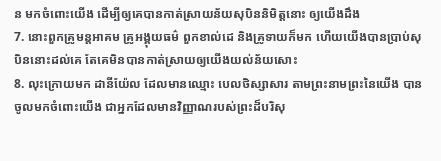ន មកចំពោះយើង ដើម្បីឲ្យគេបានកាត់ស្រាយន័យសុបិននិមិត្តនោះ ឲ្យយើងដឹង
7. នោះពួកគ្រូមន្តអាគម គ្រូអង្គុយធម៌ ពួកខាល់ដេ និងគ្រូទាយក៏មក ហើយយើងបានប្រាប់សុបិននោះដល់គេ តែគេមិនបានកាត់ស្រាយឲ្យយើងយល់ន័យសោះ
8. លុះក្រោយមក ដានីយ៉ែល ដែលមានឈ្មោះ បេលថិស្សាសារ តាមព្រះនាមព្រះនៃយើង បានចូលមកចំពោះយើង ជាអ្នកដែលមានវិញ្ញាណរបស់ព្រះដ៏បរិសុ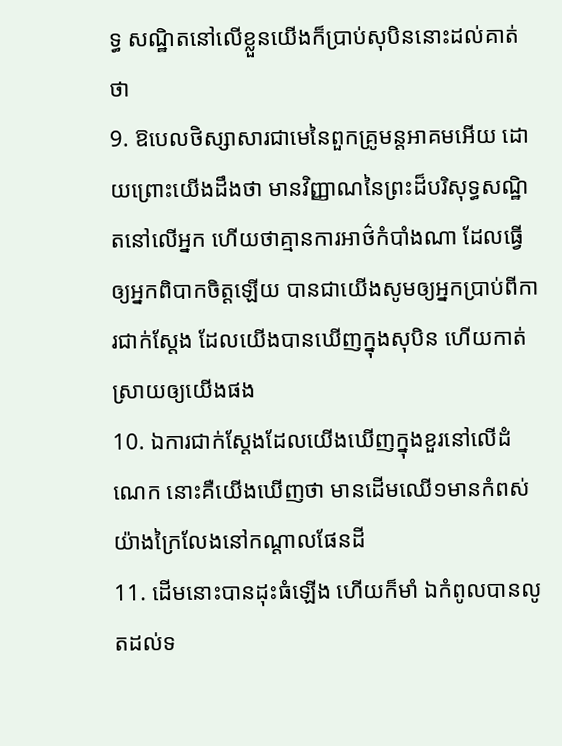ទ្ធ សណ្ឋិតនៅលើខ្លួនយើងក៏ប្រាប់សុបិននោះដល់គាត់ថា
9. ឱបេលថិស្សាសារជាមេនៃពួកគ្រូមន្តអាគមអើយ ដោយព្រោះយើងដឹងថា មានវិញ្ញាណនៃព្រះដ៏បរិសុទ្ធសណ្ឋិតនៅលើអ្នក ហើយថាគ្មានការអាថ៌កំបាំងណា ដែលធ្វើឲ្យអ្នកពិបាកចិត្តឡើយ បានជាយើងសូមឲ្យអ្នកប្រាប់ពីការជាក់ស្តែង ដែលយើងបានឃើញក្នុងសុបិន ហើយកាត់ស្រាយឲ្យយើងផង
10. ឯការជាក់ស្តែងដែលយើងឃើញក្នុងខួរនៅលើដំណេក នោះគឺយើងឃើញថា មានដើមឈើ១មានកំពស់យ៉ាងក្រៃលែងនៅកណ្តាលផែនដី
11. ដើមនោះបានដុះធំឡើង ហើយក៏មាំ ឯកំពូលបានលូតដល់ទ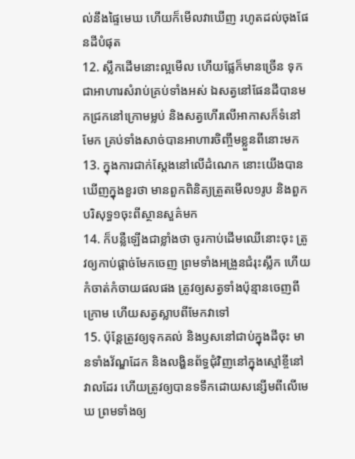ល់នឹងផ្ទៃមេឃ ហើយក៏មើលវាឃើញ រហូតដល់ចុងផែនដីបំផុត
12. ស្លឹកដើមនោះល្អមើល ហើយផ្លែក៏មានច្រើន ទុកជាអាហារសំរាប់គ្រប់ទាំងអស់ ឯសត្វនៅផែនដីបានមកជ្រកនៅក្រោមម្លប់ និងសត្វហើរលើអាកាសក៏ទំនៅមែក គ្រប់ទាំងសាច់បានអាហារចិញ្ចឹមខ្លួនពីនោះមក
13. ក្នុងការជាក់ស្តែងនៅលើដំណេក នោះយើងបានឃើញក្នុងខួរថា មានពួកពិនិត្យត្រួតមើល១រូប និងពួកបរិសុទ្ធ១ចុះពីស្ថានសួគ៌មក
14. ក៏បន្លឺឡើងជាខ្លាំងថា ចូរកាប់ដើមឈើនោះចុះ ត្រូវឲ្យកាប់ផ្តាច់មែកចេញ ព្រមទាំងអង្រួនជំរុះស្លឹក ហើយកំចាត់កំចាយផលផង ត្រូវឲ្យសត្វទាំងប៉ុន្មានចេញពីក្រោម ហើយសត្វស្លាបពីមែកវាទៅ
15. ប៉ុន្តែត្រូវឲ្យទុកគល់ និងឫសនៅជាប់ក្នុងដីចុះ មានទាំងវ័ណ្ឌដែក និងលង្ហិនព័ទ្ធជុំវិញនៅក្នុងស្មៅខ្ចីនៅវាលដែរ ហើយត្រូវឲ្យបានទទឹកដោយសន្សើមពីលើមេឃ ព្រមទាំងឲ្យ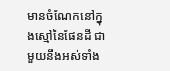មានចំណែកនៅក្នុងស្មៅនៃផែនដី ជាមួយនឹងអស់ទាំង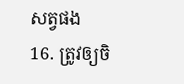សត្វផង
16. ត្រូវឲ្យចិ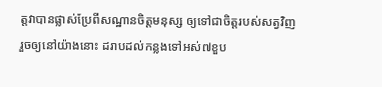ត្តវាបានផ្លាស់ប្រែពីសណ្ឋានចិត្តមនុស្ស ឲ្យទៅជាចិត្តរបស់សត្វវិញ រួចឲ្យនៅយ៉ាងនោះ ដរាបដល់កន្លងទៅអស់៧ខួប